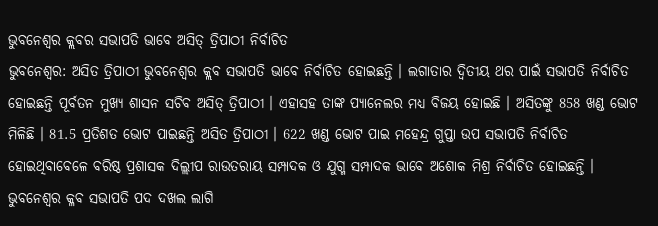ଭୁବନେଶ୍ବର କ୍ଲବର ସଭାପତି ଭାବେ ଅସିତ୍ ତ୍ରିପାଠୀ ନିର୍ବାଚିତ
ଭୁବନେଶ୍ବର: ଅସିତ ତ୍ରିପାଠୀ ଭୁବନେଶ୍ବର କ୍ଲବ ସଭାପତି ଭାବେ ନିର୍ବାଚିତ ହୋଇଛନ୍ତି । ଲଗାତାର ଦ୍ବିତୀୟ ଥର ପାଇଁ ସଭାପତି ନିର୍ବାଚିତ ହୋଇଛନ୍ତି ପୂର୍ବତନ ମୁଖ୍ୟ ଶାସନ ସଚିବ ଅସିତ୍ ତ୍ରିପାଠୀ । ଏହାସହ ତାଙ୍କ ପ୍ୟାନେଲର ମଧ୍ୟ ବିଜୟ ହୋଇଛି । ଅସିତଙ୍କୁ 858 ଖଣ୍ଡ ଭୋଟ ମିଳିଛି । 81.5 ପ୍ରତିଶତ ଭୋଟ ପାଇଛନ୍ତି ଅସିତ ତ୍ରିପାଠୀ । 622 ଖଣ୍ଡ ଭୋଟ ପାଇ ମହେନ୍ଦ୍ର ଗୁପ୍ତା ଉପ ସଭାପତି ନିର୍ବାଚିତ ହୋଇଥିବାବେଳେ ବରିଷ୍ଠ ପ୍ରଶାସକ ଦିଲ୍ଲୀପ ରାଉତରାୟ ସମ୍ପାଦକ ଓ ଯୁଗ୍ମ ସମ୍ପାଦକ ଭାବେ ଅଶୋକ ମିଶ୍ର ନିର୍ବାଚିତ ହୋଇଛନ୍ତି ।
ଭୁବନେଶ୍ବର କ୍ଳବ ସଭାପତି ପଦ ଦଖଲ ଲାଗି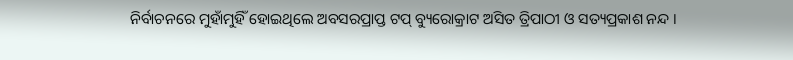ନିର୍ବାଚନରେ ମୁହାଁମୁହିଁ ହୋଇଥିଲେ ଅବସରପ୍ରାପ୍ତ ଟପ୍ ବ୍ୟୁରୋକ୍ରାଟ ଅସିତ ତ୍ରିପାଠୀ ଓ ସତ୍ୟପ୍ରକାଶ ନନ୍ଦ ।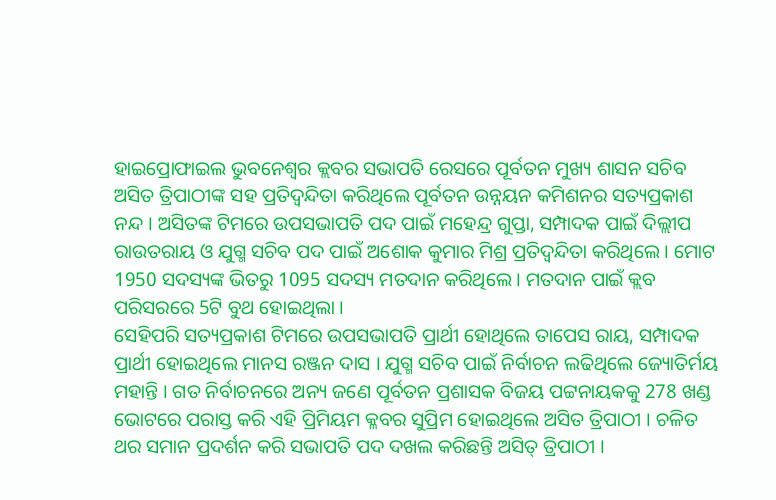ହାଇପ୍ରୋଫାଇଲ ଭୁବନେଶ୍ବର କ୍ଲବର ସଭାପତି ରେସରେ ପୂର୍ବତନ ମୁଖ୍ୟ ଶାସନ ସଚିବ ଅସିତ ତ୍ରିପାଠୀଙ୍କ ସହ ପ୍ରତିଦ୍ବନ୍ଦିତା କରିଥିଲେ ପୂର୍ବତନ ଉନ୍ନୟନ କମିଶନର ସତ୍ୟପ୍ରକାଶ ନନ୍ଦ । ଅସିତଙ୍କ ଟିମରେ ଉପସଭାପତି ପଦ ପାଇଁ ମହେନ୍ଦ୍ର ଗୁପ୍ତା, ସମ୍ପାଦକ ପାଇଁ ଦିଲ୍ଲୀପ ରାଉତରାୟ ଓ ଯୁଗ୍ମ ସଚିବ ପଦ ପାଇଁ ଅଶୋକ କୁମାର ମିଶ୍ର ପ୍ରତିଦ୍ବନ୍ଦିତା କରିଥିଲେ । ମୋଟ 1950 ସଦସ୍ୟଙ୍କ ଭିତରୁ 1095 ସଦସ୍ୟ ମତଦାନ କରିଥିଲେ । ମତଦାନ ପାଇଁ କ୍ଲବ ପରିସରରେ 5ଟି ବୁଥ ହୋଇଥିଲା ।
ସେହିପରି ସତ୍ୟପ୍ରକାଶ ଟିମରେ ଉପସଭାପତି ପ୍ରାର୍ଥୀ ହୋଥିଲେ ତାପେସ ରାୟ, ସମ୍ପାଦକ ପ୍ରାର୍ଥୀ ହୋଇଥିଲେ ମାନସ ରଞ୍ଜନ ଦାସ । ଯୁଗ୍ମ ସଚିବ ପାଇଁ ନିର୍ବାଚନ ଲଢିଥିଲେ ଜ୍ୟୋତିର୍ମୟ ମହାନ୍ତି । ଗତ ନିର୍ବାଚନରେ ଅନ୍ୟ ଜଣେ ପୂର୍ବତନ ପ୍ରଶାସକ ବିଜୟ ପଟ୍ଟନାୟକକୁ 278 ଖଣ୍ଡ ଭୋଟରେ ପରାସ୍ତ କରି ଏହି ପ୍ରିମିୟମ କ୍ଳବର ସୁପ୍ରିମ ହୋଇଥିଲେ ଅସିତ ତ୍ରିପାଠୀ । ଚଳିତ ଥର ସମାନ ପ୍ରଦର୍ଶନ କରି ସଭାପତି ପଦ ଦଖଲ କରିଛନ୍ତି ଅସିତ୍ ତ୍ରିପାଠୀ ।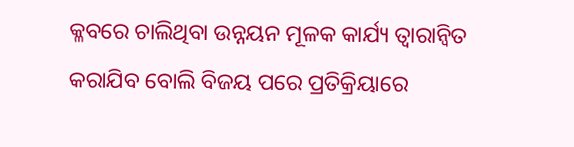କ୍ଳବରେ ଚାଲିଥିବା ଉନ୍ନୟନ ମୂଳକ କାର୍ଯ୍ୟ ତ୍ବାରାନ୍ବିତ କରାଯିବ ବୋଲି ବିଜୟ ପରେ ପ୍ରତିକ୍ରିୟାରେ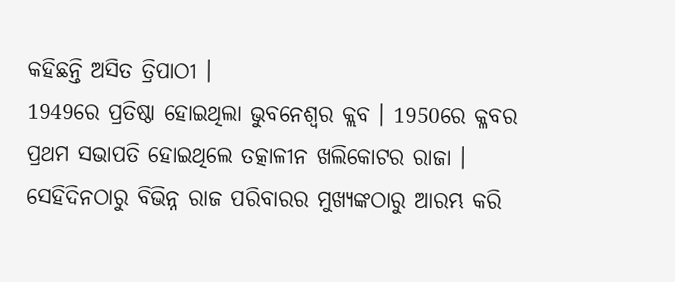କହିଛନ୍ତି ଅସିତ ତ୍ରିପାଠୀ ।
1949ରେ ପ୍ରତିଷ୍ଠା ହୋଇଥିଲା ଭୁବନେଶ୍ବର କ୍ଲବ । 1950ରେ କ୍ଳବର ପ୍ରଥମ ସଭାପତି ହୋଇଥିଲେ ତତ୍କାଳୀନ ଖଲିକୋଟର ରାଜା । ସେହିଦିନଠାରୁ ବିଭିନ୍ନ ରାଜ ପରିବାରର ମୁଖ୍ୟଙ୍କଠାରୁ ଆରମ୍ଭ କରି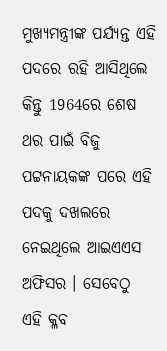ମୁଖ୍ୟମନ୍ତ୍ରୀଙ୍କ ପର୍ଯ୍ୟନ୍ତ ଏହି ପଦରେ ରହି ଆସିଥିଲେ କିନ୍ତୁ 1964ରେ ଶେଷ ଥର ପାଇଁ ବିଜୁ ପଟ୍ଟନାୟକଙ୍କ ପରେ ଏହି ପଦକୁ ଦଖଲରେ ନେଇଥିଲେ ଆଇଏଏସ ଅଫିସର । ସେବେଠୁ ଏହି କ୍ଳବ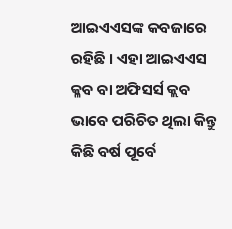ଆଇଏଏସଙ୍କ କବଜାରେ ରହିଛି । ଏହା ଆଇଏଏସ କ୍ଳବ ବା ଅଫିସର୍ସ କ୍ଲବ ଭାବେ ପରିଚିତ ଥିଲା କିନ୍ତୁ କିଛି ବର୍ଷ ପୂର୍ବେ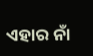ଏହାର ନାଁ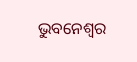ଭୁବନେଶ୍ବର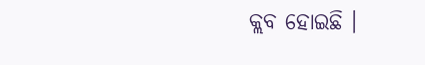କ୍ଲବ ହୋଇଛି ।